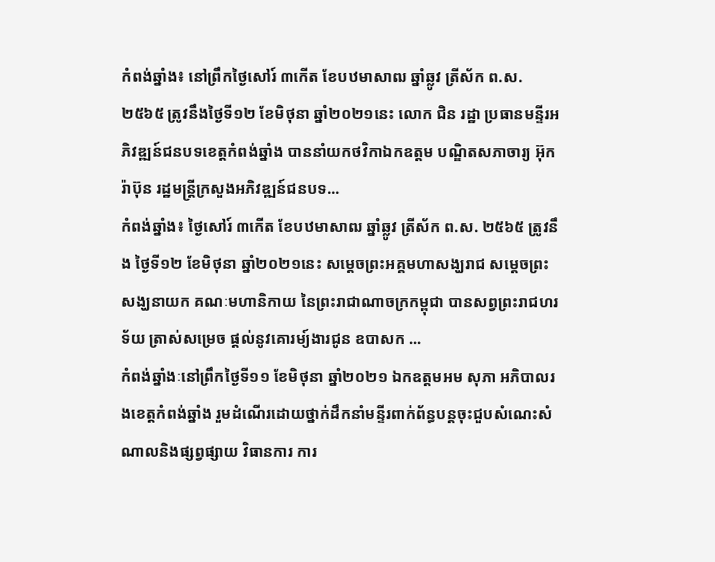កំពង់ឆ្នាំង៖ នៅព្រឹកថ្ងៃសៅរ៍ ៣កើត ខែបឋមាសាឍ ឆ្នាំឆ្លូវ ត្រីស័ក ព.ស. ២៥៦៥ ត្រូវនឹងថ្ងៃទី១២ ខែមិថុនា ឆ្នាំ២០២១នេះ លោក ជិន រដ្ឋា ប្រធានមន្ទីរអភិវឌ្ឍន៍ជនបទខេត្តកំពង់ឆ្នាំង បាននាំយកថវិកាឯកឧត្ដម បណ្ឌិតសភាចារ្យ អ៊ុក រ៉ាប៊ុន រដ្ឋមន្ត្រីក្រសួងអភិវឌ្ឍន៍ជនបទ...
កំពង់ឆ្នាំង៖ ថ្ងៃសៅរ៍ ៣កើត ខែបឋមាសាឍ ឆ្នាំឆ្លូវ ត្រីស័ក ព.ស. ២៥៦៥ ត្រូវនឹង ថ្ងៃទី១២ ខែមិថុនា ឆ្នាំ២០២១នេះ សម្តេចព្រះអគ្គមហាសង្ឃរាជ សម្តេចព្រះសង្ឃនាយក គណៈមហានិកាយ នៃព្រះរាជាណាចក្រកម្ពុជា បានសព្វព្រះរាជហរទ័យ ត្រាស់សម្រេច ផ្តល់នូវគោរម្យ៍ងារជូន ឧបាសក ...
កំពង់ឆ្នាំងៈនៅព្រឹកថ្ងៃទី១១ ខែមិថុនា ឆ្នាំ២០២១ ឯកឧត្តមអម សុភា អភិបាលរងខេត្តកំពង់ឆ្នាំង រួមដំណើរដោយថ្នាក់ដឹកនាំមន្ទីរពាក់ព័ន្ធបន្តចុះជួបសំណេះសំណាលនិងផ្សព្វផ្សាយ វិធានការ ការ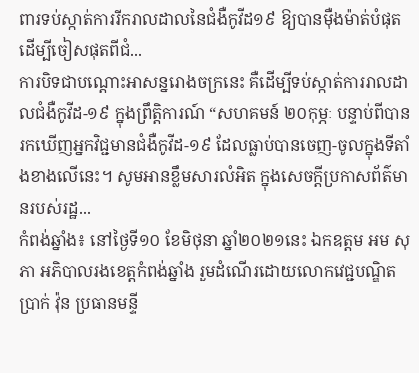ពារទប់ស្កាត់ការរីករាលដាលនៃជំងឺកូវីដ១៩ ឱ្យបានម៉ឺងម៉ាត់បំផុត ដើម្បីចៀសផុតពីជំ...
ការបិទជាបណ្តោះអាសន្នរោងចក្រនេះ គឺដើម្បីទប់ស្កាត់ការរាលដាលជំងឺកូវីដ-១៩ ក្នុងព្រឹត្តិការណ៍ “សហគមន៍ ២០កុម្ភៈ បន្ទាប់ពីបានរកឃើញអ្នកវិជ្ជមានជំងឺកូវីដ-១៩ ដែលធ្លាប់បានចេញ-ចូលក្នុងទីតាំងខាងលើនេះ។ សូមអានខ្លឹមសារលំអិត ក្នុងសេចក្តីប្រកាសព័ត៌មានរបស់រដ្ឋ...
កំពង់ឆ្នាំង៖ នៅថ្ងៃទី១០ ខែមិថុនា ឆ្នាំ២០២១នេះ ឯកឧត្តម អម សុភា អភិបាលរងខេត្តកំពង់ឆ្នាំង រួមដំណើរដោយលោកវេជ្ជបណ្ឌិត ប្រាក់ វ៉ុន ប្រធានមន្ទី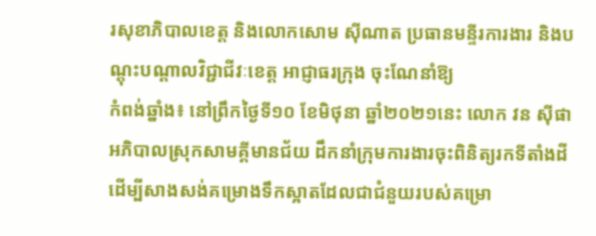រសុខាភិបាលខេត្ត និងលោកសោម ស៊ីណាត ប្រធានមន្ទីរការងារ និងបណ្តុះបណ្តាលវិជ្ជាជីវៈខេត្ត អាជ្ញាធរក្រុង ចុះណែនាំឱ្យ
កំពង់ឆ្នាំង៖ នៅព្រឹកថ្ងៃទី១០ ខែមិថុនា ឆ្នាំ២០២១នេះ លោក វន ស៊ីផា អភិបាលស្រុកសាមគ្គីមានជ័យ ដឹកនាំក្រុមការងារចុះពិនិត្យរកទីតាំងដីដើម្បីសាងសង់គម្រោងទឹកស្អាតដែលជាជំនួយរបស់គម្រោ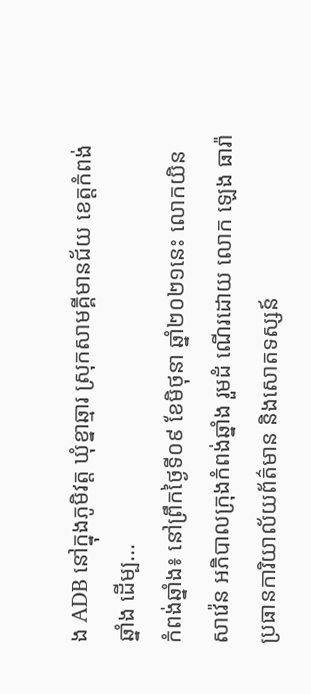ង ADB នៅក្នុងភូមិវត្ត ឃុំខ្នាឆ្មារ ស្រុកសាមគ្គីមានជ័យ ខេត្តកំពង់ឆ្នាំង ដើម្ប...
កំពង់ឆ្នាំង៖ នៅព្រឹកថ្ងៃទី០៩ ខែមិថុនា ឆ្នាំ២០២១នេះ លោកយិន សាវ៉េន អភិបាលក្រុងកំពង់ឆ្នាំង រួមដំ ណើរដោយ លោក ឡេង ធារ៉ា ប្រធានការិយាល័យព័ត៌មាន និងសោតទស្សន៍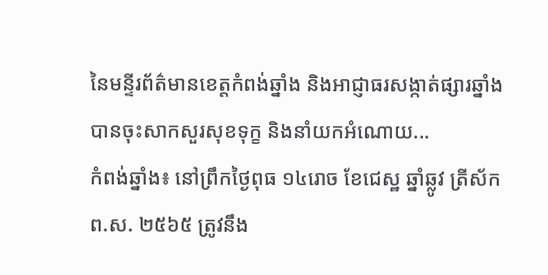នៃមន្ទីរព័ត៌មានខេត្តកំពង់ឆ្នាំង និងអាជ្ញាធរសង្កាត់ផ្សារឆ្នាំង បានចុះសាកសួរសុខទុក្ខ និងនាំយកអំណោយ...
កំពង់ឆ្នាំង៖ នៅព្រឹកថ្ងៃពុធ ១៤រោច ខែជេស្ឋ ឆ្នាំឆ្លូវ ត្រីស័ក ព.ស. ២៥៦៥ ត្រូវនឹង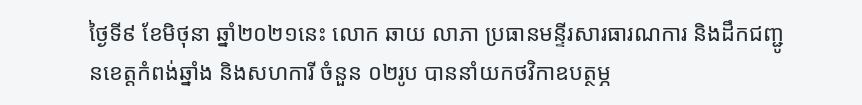ថ្ងៃទី៩ ខែមិថុនា ឆ្នាំ២០២១នេះ លោក ឆាយ លាភា ប្រធានមន្ទីរសារធារណការ និងដឹកជញ្ជូនខេត្តកំពង់ឆ្នាំង និងសហការី ចំនួន ០២រូប បាននាំយកថវិកាឧបត្ថម្ភ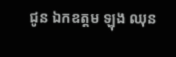ជូន ឯកឧត្តម ឡុង ឈុន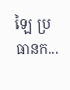ឡៃ ប្រធានក...